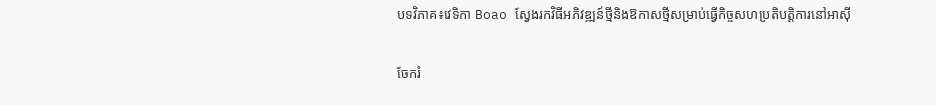បទវិភាគ៖វេទិកា Boao ស្វែងរកវិធីអភិវឌ្ឍន៍ថ្មីនិងឱកាសថ្មីសម្រាប់ធ្វើកិច្ចសហប្រតិបត្តិការនៅអាស៊ី

ចែករំ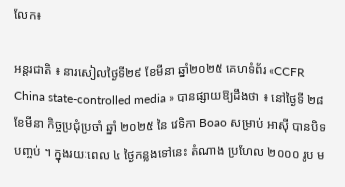លែក៖

អន្តរជាតិ ៖ នារសៀលថ្ងៃទី២៩ ខែមីនា ឆ្នាំ២០២៥ គេហទំព័រ «CCFR China state-controlled media » បានផ្សាយឱ្យដឹងថា ៖ នៅថ្ងៃទី ២៨ ខែមីនា កិច្ចប្រជុំប្រចាំ ឆ្នាំ ២០២៥ នៃ វេទិកា Boao សម្រាប់ អាស៊ី បានបិទ បញ្ចប់ ។ ក្នុងរយៈពេល ៤ ថ្ងៃកន្លងទៅនេះ តំណាង ប្រហែល ២០០០ រូប ម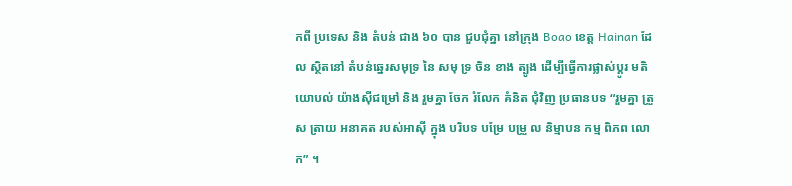កពី ប្រទេស និង តំបន់ ជាង ៦០ បាន ជួបជុំគ្នា នៅក្រុង Boao ខេត្ត Hainan ដែល សិ្ថតនៅ តំបន់ឆ្នេរសមុទ្រ នៃ សមុ ទ្រ ចិន ខាង ត្បូង ដើម្បីធ្វើការផ្លាស់ប្តូរ មតិ យោបល់ យ៉ាងស៊ីជម្រៅ និង រួមគ្នា ចែក រំលែក គំនិត ជុំវិញ ប្រធានបទ “រួមគ្នា ត្រួស ត្រាយ អនាគត របស់អាស៊ី ក្នុង បរិបទ បម្រែ បម្រួ ល និម្មាបន កម្ម ពិភព លោក” ។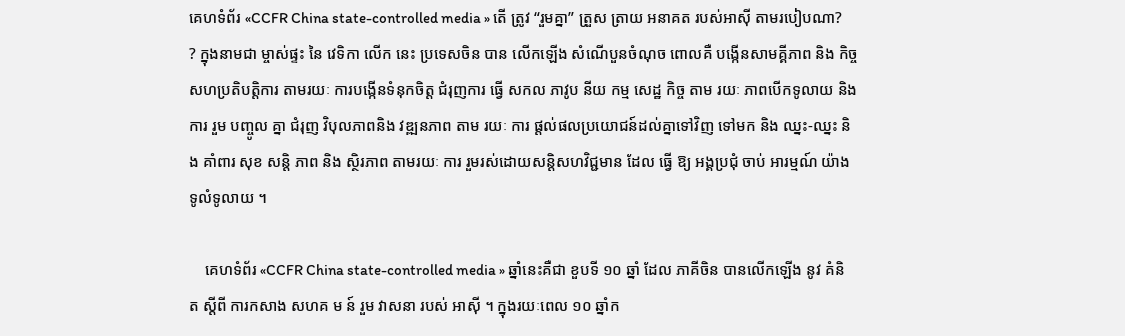គេហទំព័រ «CCFR China state-controlled media » តើ ត្រូវ “រួមគ្នា” ត្រួស ត្រាយ អនាគត របស់អាស៊ី តាមរបៀបណា? ? ក្នុងនាមជា ម្ចាស់ផ្ទះ នៃ វេទិកា លើក នេះ ប្រទេសចិន បាន លើកឡើង សំណើបួនចំណុច ពោលគឺ បង្កើនសាមគ្គីភាព និង កិច្ច សហប្រតិបតិ្តការ តាមរយៈ ការបង្កើនទំនុកចិត្ត ជំរុញការ ធ្វើ សកល ភាវូប នីយ កម្ម សេដ្ឋ កិច្ច តាម រយៈ ភាពបើកទូលាយ និង ការ រួម បញ្ចូល គ្នា ជំរុញ វិបុលភាពនិង វឌ្ឍនភាព តាម រយៈ ការ ផ្តល់ផលប្រយោជន៍ដល់គ្នាទៅវិញ ទៅមក និង ឈ្នះ-ឈ្នះ និង គាំពារ សុខ សន្តិ ភាព និង ស្ថិរភាព តាមរយៈ ការ រួមរស់ដោយសន្តិសហវិជ្ជមាន ដែល ធ្វើ ឱ្យ អង្គប្រជុំ ចាប់ អារម្មណ៍ យ៉ាង ទូលំទូលាយ ។

    គេហទំព័រ «CCFR China state-controlled media » ឆ្នាំនេះគឺជា ខួបទី ១០ ឆ្នាំ ដែល ភាគីចិន បានលើកឡើង នូវ គំនិត ស្តីពី ការកសាង សហគ ម ន៍ រួម វាសនា របស់ អាស៊ី ។ ក្នុងរយៈពេល ១០ ឆ្នាំក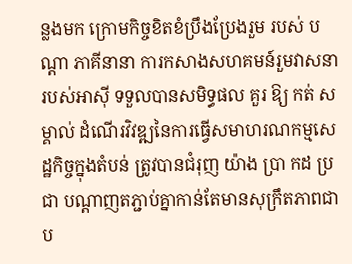ន្លងមក ក្រោមកិច្ចខិតខំប្រឹងប្រែងរួម របស់ បណ្តា ភាគីនានា ការកសាងសហគមន៍រួមវាសនារបស់អាស៊ី ទទួលបានសមិទ្ធផល គួរ ឱ្យ កត់ សម្គាល់ ដំណើរវិវឌ្ឍនៃការធ្វើសមាហរណកម្មសេដ្ឋកិច្ចក្នុងតំបន់ ត្រូវបានជំរុញ យ៉ាង ប្រា កដ ប្រជា បណ្តាញតភ្ជាប់គ្នាកាន់តែមានសុក្រឹតភាពជាប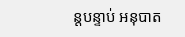ន្តបន្ទាប់ អនុបាត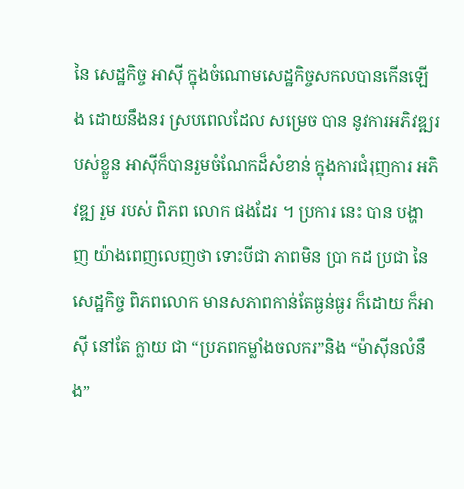នៃ សេដ្ឋកិច្ច អាស៊ី ក្នុងចំណោមសេដ្ឋកិច្ចសកលបានកើនឡើង ដោយនឹងនរ ស្របពេលដែល សម្រេច បាន នូវការអភិវឌ្ឍរបស់ខ្លួន អាស៊ីក៏បានរួមចំណែកដ៏សំខាន់ ក្នុងការជំរុញការ អភិវឌ្ឍ រួម របស់ ពិភព លោក ផងដែរ ។ ប្រការ នេះ បាន បង្ហាញ យ៉ាងពេញលេញថា ទោះបីជា ភាពមិន ប្រា កដ ប្រជា នៃសេដ្ឋកិច្ច ពិភពលោក មានសភាពកាន់តែធ្ងន់ធ្ងរ ក៏ដោយ ក៏អាស៊ី នៅតែ ក្លាយ ជា “ប្រភពកម្លាំងចលករ”និង “ម៉ាស៊ីនលំនឹង”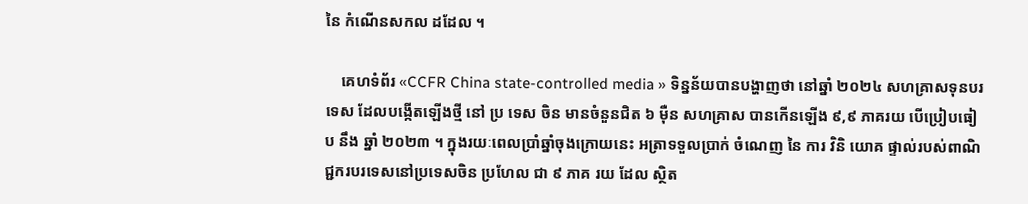នៃ កំណើនសកល ដដែល ។

    គេហទំព័រ «CCFR China state-controlled media » ទិន្នន័យបានបង្ហាញថា នៅឆ្នាំ ២០២៤ សហគ្រាសទុនបរទេស ដែលបង្កើតឡើងថ្មី នៅ ប្រ ទេស ចិន មានចំនួនជិត ៦ ម៉ឺន សហគ្រាស បានកើនឡើង ៩,៩ ភាគរយ បើប្រៀបធៀប នឹង ឆ្នាំ ២០២៣ ។ ក្នុងរយៈពេលប្រាំឆ្នាំចុងក្រោយនេះ អត្រាទទួលប្រាក់ ចំណេញ នៃ ការ វិនិ យោគ ផ្ទាល់របស់ពាណិជ្ជករបរទេសនៅប្រទេសចិន ប្រហែល ជា ៩ ភាគ រយ ដែល ស្ថិត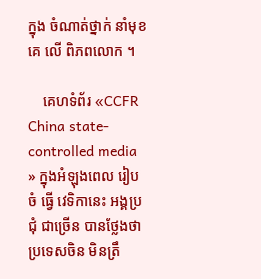ក្នុង ចំណាត់ថ្នាក់ នាំមុខគេ លើ ពិភពលោក ។

    គេហទំព័រ «CCFR China state-controlled media » ក្នុងអំឡុងពេល រៀបចំ ធ្វើ វេទិកានេះ អង្គប្រជុំ ជាច្រើន បានថ្លែងថា ប្រទេសចិន មិនត្រឹ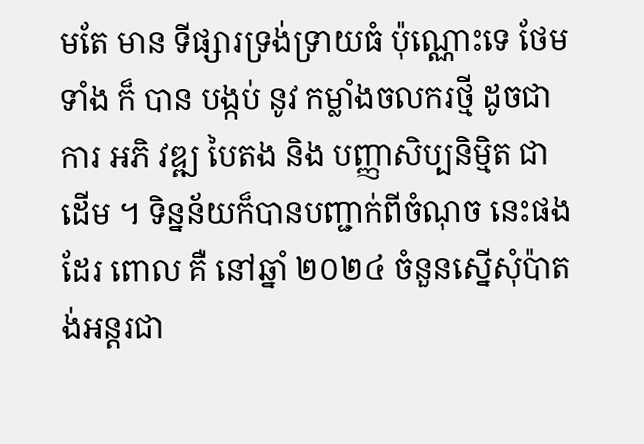មតែ មាន ទីផ្សារទ្រង់ទ្រាយធំ ប៉ុណ្ណោះទេ ថែមទាំង ក៏ បាន បង្កប់ នូវ កម្លាំងចលករថ្មី ដូចជា ការ អភិ វឌ្ឍ បៃតង និង បញ្ញាសិប្បនិម្មិត ជាដើម ។ ទិន្នន័យក៏បានបញ្ជាក់ពីចំណុច នេះផងដែរ ពោល គឺ នៅឆ្នាំ ២០២៤ ចំនួនស្នើសុំប៉ាតង់អន្តរជា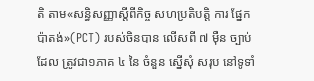តិ តាម«សន្ធិសញ្ញាស្តីពីកិច្ច សហប្រតិបត្តិ ការ ផ្នែក ប៉ាតង់»(PCT) របស់ចិនបាន លើសពី ៧ ម៉ឺន ច្បាប់ដែល ត្រូវជា១ភាគ ៤ នៃ ចំនួន ស្នើសុំ សរុប នៅទូទាំ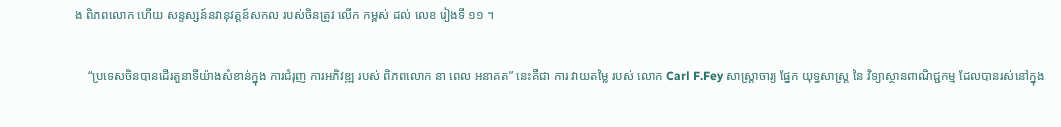ង ពិភពលោក ហើយ សន្ទស្សន៍នវានុវត្តន៍សកល របស់ចិនត្រូវ លើក កម្ពស់ ដល់ លេខ រៀងទី ១១ ។

    “ប្រទេសចិនបានដើរតួនាទីយ៉ាងសំខាន់ក្នុង ការជំរុញ ការអភិវឌ្ឍ របស់ ពិភពលោក នា ពេល អនាគត” នេះគឺជា ការ វាយតម្លៃ របស់ លោក Carl F.Fey សាស្ត្រាចារ្យ ផ្នែក យុទ្ធសាស្ត្រ នៃ វិទ្យាស្ថានពាណិជ្ជកម្ម ដែលបានរស់នៅក្នុង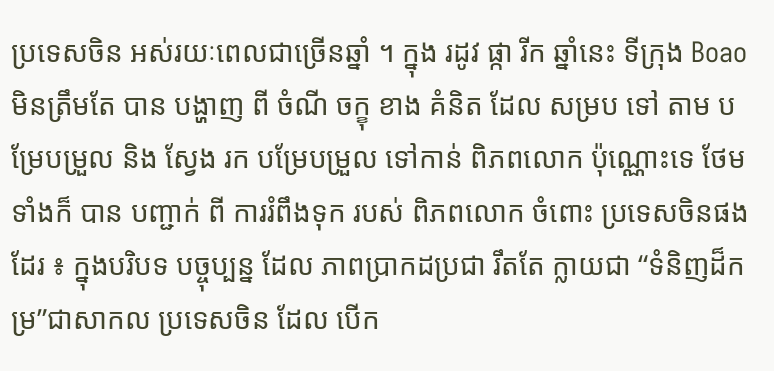ប្រទេសចិន អស់រយៈពេលជាច្រើនឆ្នាំ ។ ក្នុង រដូវ ផ្កា រីក ឆ្នាំនេះ ទីក្រុង Boao មិនត្រឹមតែ បាន បង្ហាញ ពី ចំណី ចក្ខុ ខាង គំនិត ដែល សម្រប ទៅ តាម បម្រែបម្រួល និង ស្វែង រក បម្រែបម្រួល ទៅកាន់ ពិភពលោក ប៉ុណ្ណោះទេ ថែមទាំងក៏ បាន បញ្ជាក់ ពី ការរំពឹងទុក របស់ ពិភពលោក ចំពោះ ប្រទេសចិនផងដែរ ៖ ក្នុងបរិបទ បច្ចុប្បន្ន ដែល ភាពប្រាកដប្រជា រឹតតែ ក្លាយជា “ទំនិញដ៏កម្រ”ជាសាកល ប្រទេសចិន ដែល បើក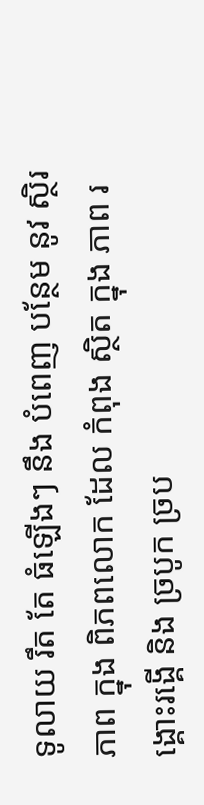ទូលាយ រឹត តែ ធំឡើងៗ នឹង បំពេញ បន្ថែម នូវ ស្ថិរភាព ក្នុង ពិភពលោក ដែល កំពុង ស្ថិត ក្នុង ភាព រង្គោះរង្គើ និង ច្របូក ច្រប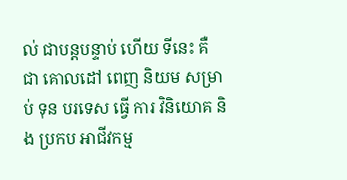ល់ ជាបន្តបន្ទាប់ ហើយ ទីនេះ គឺ ជា គោលដៅ ពេញ និយម សម្រាប់ ទុន បរទេស ធ្វើ ការ វិនិយោគ និង ប្រកប អាជីវកម្ម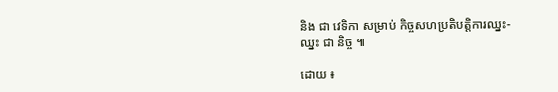និង ជា វេទិកា សម្រាប់ កិច្ចសហប្រតិបត្តិការឈ្នះ-ឈ្នះ ជា និច្ច ៕

ដោយ ៖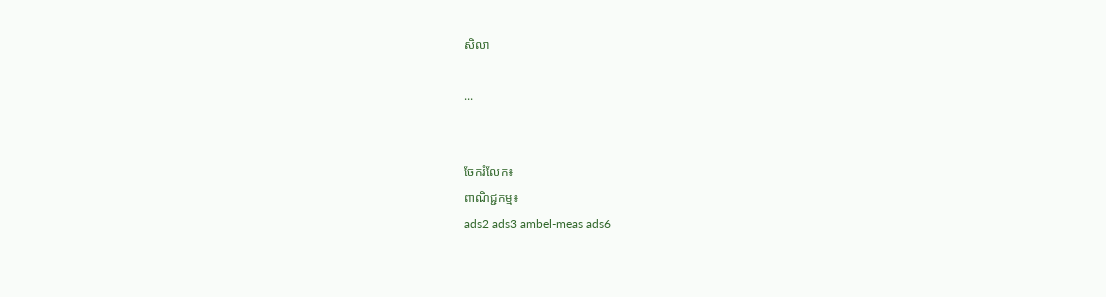សិលា

...


ចែករំលែក៖
ពាណិជ្ជកម្ម៖
ads2 ads3 ambel-meas ads6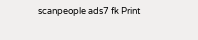scanpeople ads7 fk Print